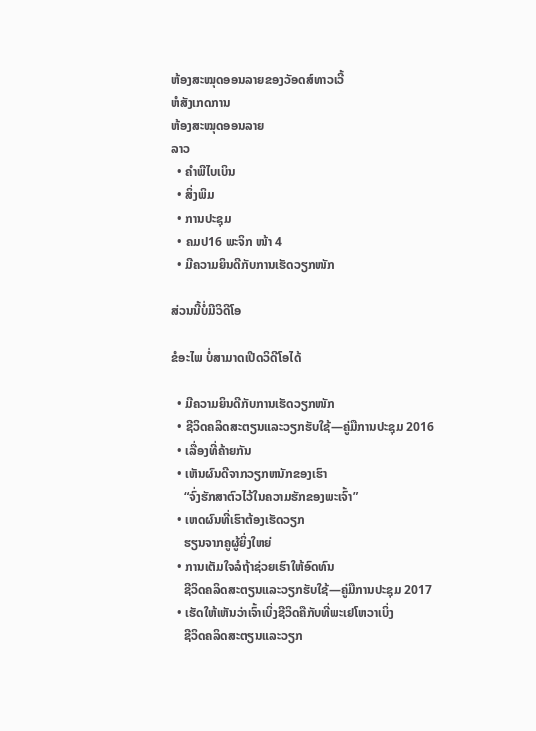ຫ້ອງສະໝຸດອອນລາຍຂອງວັອດສ໌ທາວເວີ້
ຫໍສັງເກດການ
ຫ້ອງສະໝຸດອອນລາຍ
ລາວ
  • ຄຳພີໄບເບິນ
  • ສິ່ງພິມ
  • ການປະຊຸມ
  • ຄມປ16 ພະຈິກ ໜ້າ 4
  • ມີຄວາມຍິນດີກັບການເຮັດວຽກໜັກ

ສ່ວນນີ້ບໍ່ມີວິດີໂອ

ຂໍອະໄພ ບໍ່ສາມາດເປີດວິດີໂອໄດ້

  • ມີຄວາມຍິນດີກັບການເຮັດວຽກໜັກ
  • ຊີວິດຄລິດສະຕຽນແລະວຽກຮັບໃຊ້—ຄູ່ມືການປະຊຸມ 2016
  • ເລື່ອງທີ່ຄ້າຍກັນ
  • ເຫັນຜົນດີຈາກວຽກຫນັກຂອງເຮົາ
    “ຈົ່ງຮັກສາຕົວໄວ້ໃນຄວາມຮັກຂອງພະເຈົ້າ”
  • ເຫດຜົນທີ່ເຮົາຕ້ອງເຮັດວຽກ
    ຮຽນຈາກຄູຜູ້ຍິ່ງໃຫຍ່
  • ການເຕັມໃຈລໍຖ້າຊ່ວຍເຮົາໃຫ້ອົດທົນ
    ຊີວິດຄລິດສະຕຽນແລະວຽກຮັບໃຊ້—ຄູ່ມືການປະຊຸມ 2017
  • ເຮັດໃຫ້ເຫັນວ່າເຈົ້າເບິ່ງຊີວິດຄືກັບທີ່ພະເຢໂຫວາເບິ່ງ
    ຊີວິດຄລິດສະຕຽນແລະວຽກ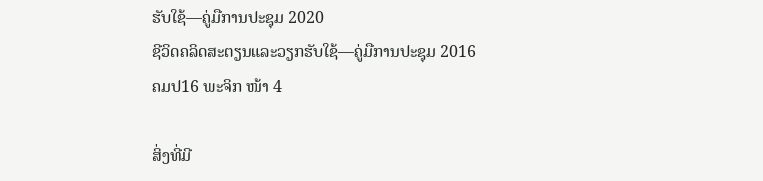ຮັບໃຊ້—ຄູ່ມືການປະຊຸມ 2020
ຊີວິດຄລິດສະຕຽນແລະວຽກຮັບໃຊ້—ຄູ່ມືການປະຊຸມ 2016
ຄມປ16 ພະຈິກ ໜ້າ 4

ສິ່ງທີ່ມີ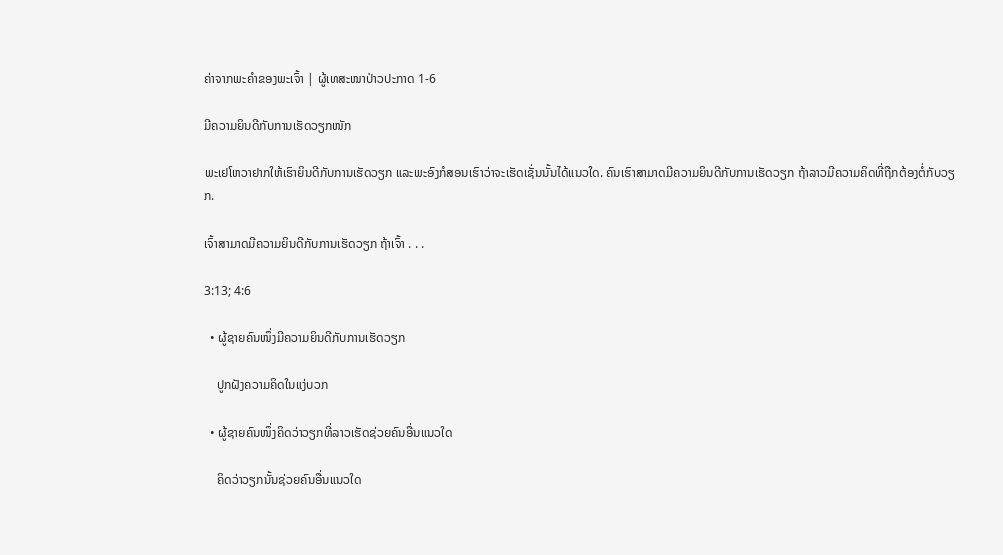ຄ່າຈາກພະຄຳຂອງພະເຈົ້າ | ຜູ້ເທສະໜາປ່າວປະກາດ 1-6

ມີຄວາມຍິນດີກັບການເຮັດວຽກໜັກ

ພະເຢໂຫວາຢາກໃຫ້ເຮົາຍິນດີກັບການເຮັດວຽກ ແລະພະອົງກໍສອນເຮົາວ່າຈະເຮັດເຊັ່ນນັ້ນໄດ້ແນວໃດ. ຄົນເຮົາສາມາດມີຄວາມຍິນດີກັບການເຮັດວຽກ ຖ້າລາວມີຄວາມຄິດທີ່ຖືກຕ້ອງຕໍ່ກັບວຽກ.

ເຈົ້າສາມາດມີຄວາມຍິນດີກັບການເຮັດວຽກ ຖ້າເຈົ້າ . . .

3:13; 4:6

  • ຜູ້ຊາຍຄົນໜຶ່ງມີຄວາມຍິນດີກັບການເຮັດວຽກ

    ປູກຝັງຄວາມຄິດໃນແງ່ບວກ

  • ຜູ້ຊາຍຄົນໜຶ່ງຄິດວ່າວຽກທີ່ລາວເຮັດຊ່ວຍຄົນອື່ນແນວໃດ

    ຄິດວ່າວຽກນັ້ນຊ່ວຍຄົນອື່ນແນວໃດ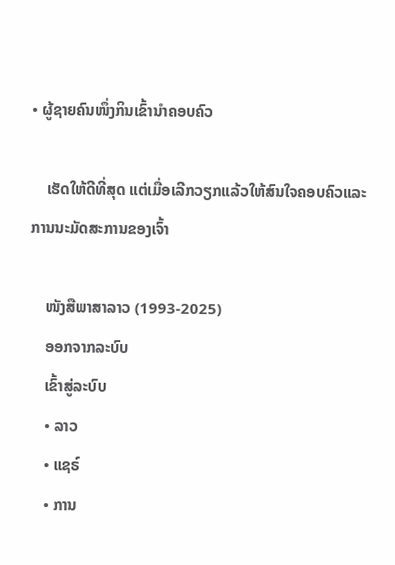• ຜູ້ຊາຍຄົນໜຶ່ງກິນເຂົ້ານຳຄອບຄົວ

    ເຮັດໃຫ້ດີທີ່ສຸດ ແຕ່ເມື່ອເລີກວຽກແລ້ວໃຫ້ສົນໃຈຄອບຄົວແລະການນະມັດສະການຂອງເຈົ້າ

    ໜັງສືພາສາລາວ (1993-2025)
    ອອກຈາກລະບົບ
    ເຂົ້າສູ່ລະບົບ
    • ລາວ
    • ແຊຣ໌
    • ການ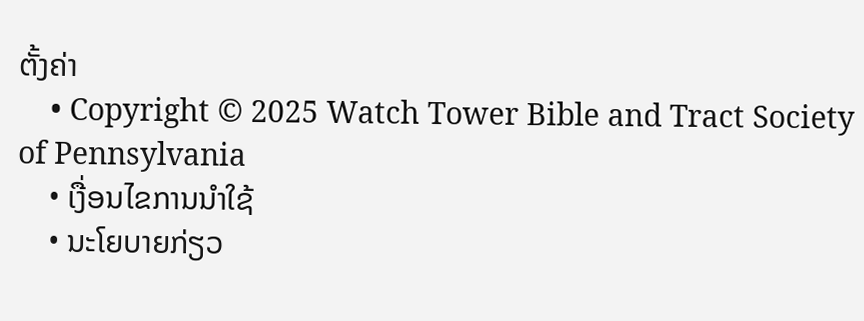ຕັ້ງຄ່າ
    • Copyright © 2025 Watch Tower Bible and Tract Society of Pennsylvania
    • ເງື່ອນໄຂການນຳໃຊ້
    • ນະໂຍບາຍກ່ຽວ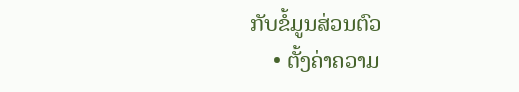ກັບຂໍ້ມູນສ່ວນຕົວ
    • ຕັ້ງຄ່າຄວາມ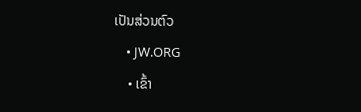ເປັນສ່ວນຕົວ
    • JW.ORG
    • ເຂົ້າ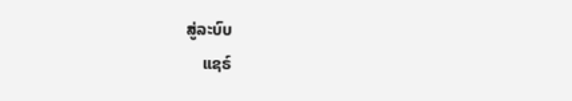ສູ່ລະບົບ
    ແຊຣ໌